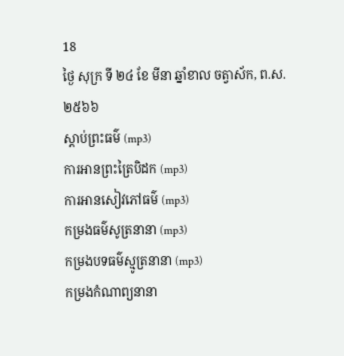18
ថ្ងៃ សុក្រ ទី ២៤ ខែ មីនា ឆ្នាំខាល ចត្វាស័ក, ព.ស.២៥៦៦
ស្តាប់ព្រះធម៌ (mp3)
ការអានព្រះត្រៃបិដក (mp3)
ការអានសៀវភៅធម៌ (mp3)
កម្រងធម៌សូត្រនានា (mp3)
កម្រងបទធម៌ស្មូត្រនានា (mp3)
កម្រងកំណាព្យនានា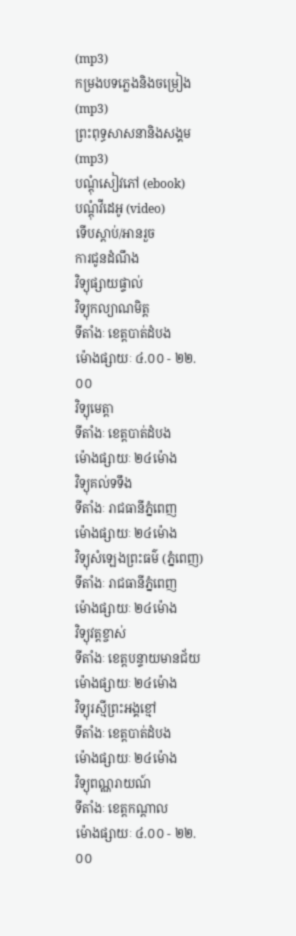(mp3)
កម្រងបទភ្លេងនិងចម្រៀង (mp3)
ព្រះពុទ្ធសាសនានិងសង្គម (mp3)
បណ្តុំសៀវភៅ (ebook)
បណ្តុំវីដេអូ (video)
ទើបស្តាប់/អានរួច
ការជូនដំណឹង
វិទ្យុផ្សាយផ្ទាល់
វិទ្យុកល្យាណមិត្ត
ទីតាំងៈ ខេត្តបាត់ដំបង
ម៉ោងផ្សាយៈ ៤.០០ - ២២.០០
វិទ្យុមេត្តា
ទីតាំងៈ ខេត្តបាត់ដំបង
ម៉ោងផ្សាយៈ ២៤ម៉ោង
វិទ្យុគល់ទទឹង
ទីតាំងៈ រាជធានីភ្នំពេញ
ម៉ោងផ្សាយៈ ២៤ម៉ោង
វិទ្យុសំឡេងព្រះធម៌ (ភ្នំពេញ)
ទីតាំងៈ រាជធានីភ្នំពេញ
ម៉ោងផ្សាយៈ ២៤ម៉ោង
វិទ្យុវត្តខ្ចាស់
ទីតាំងៈ ខេត្តបន្ទាយមានជ័យ
ម៉ោងផ្សាយៈ ២៤ម៉ោង
វិទ្យុរស្មីព្រះអង្គខ្មៅ
ទីតាំងៈ ខេត្តបាត់ដំបង
ម៉ោងផ្សាយៈ ២៤ម៉ោង
វិទ្យុពណ្ណរាយណ៍
ទីតាំងៈ ខេត្តកណ្តាល
ម៉ោងផ្សាយៈ ៤.០០ - ២២.០០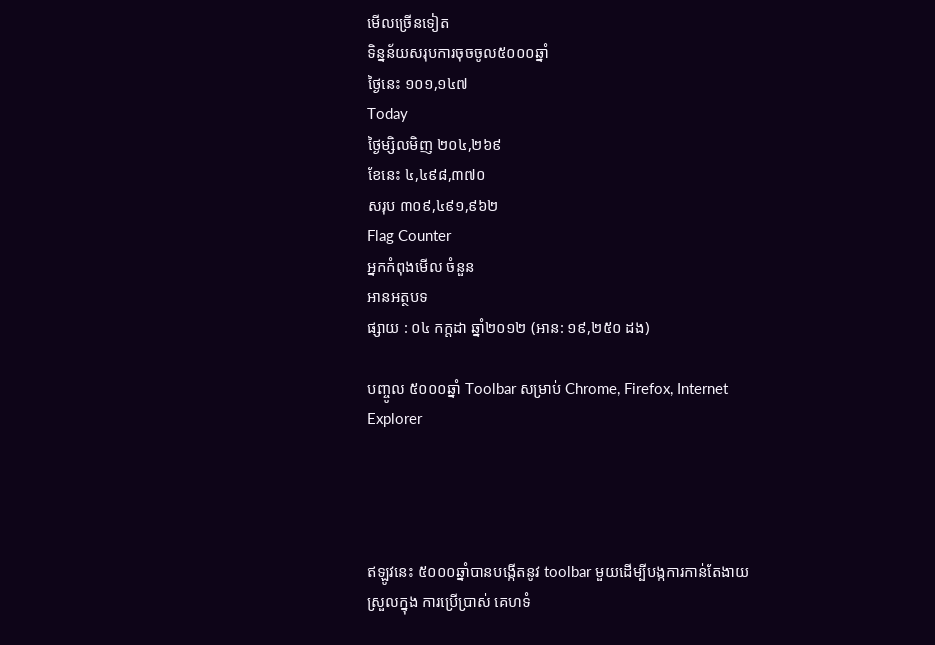មើលច្រើនទៀត
ទិន្នន័យសរុបការចុចចូល៥០០០ឆ្នាំ
ថ្ងៃនេះ ១០១,១៤៧
Today
ថ្ងៃម្សិលមិញ ២០៤,២៦៩
ខែនេះ ៤,៤៩៨,៣៧០
សរុប ៣០៩,៤៩១,៩៦២
Flag Counter
អ្នកកំពុងមើល ចំនួន
អានអត្ថបទ
ផ្សាយ : ០៤ កក្តដា ឆ្នាំ២០១២ (អាន: ១៩,២៥០ ដង)

បញ្ចូល ៥០០០ឆ្នាំ Toolbar សម្រាប់ Chrome, Firefox, Internet Explorer




ឥឡូវនេះ ៥០០០ឆ្នាំបានបង្កើតនូវ toolbar មួយដើម្បីបង្កការកាន់តែងាយស្រួលក្នុង ការប្រើប្រាស់ គេហទំ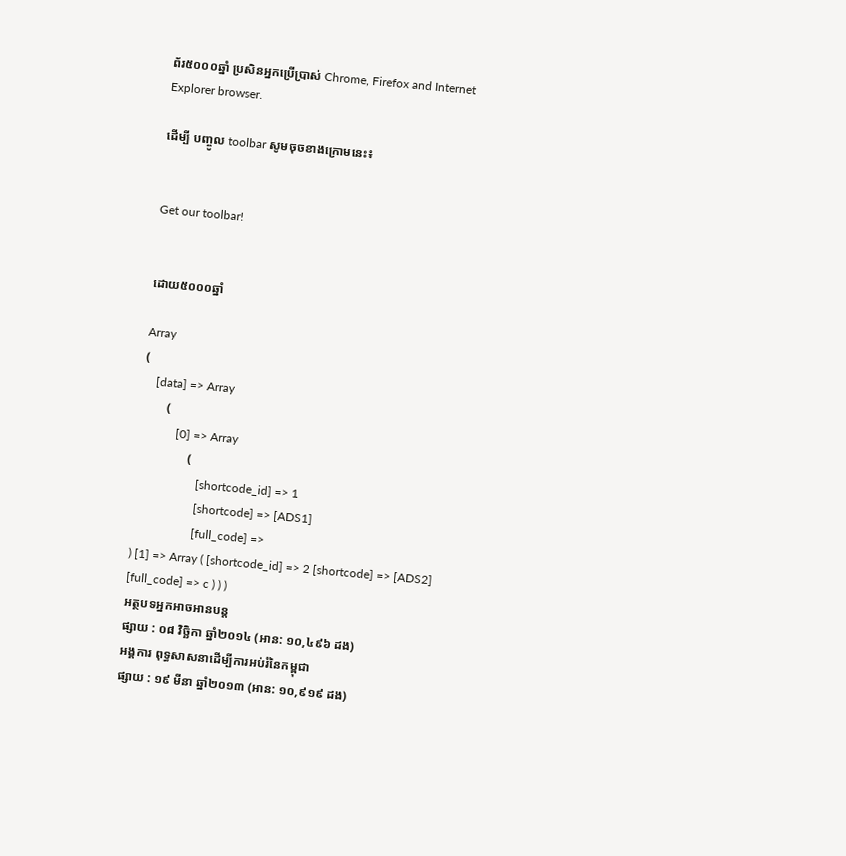ព័រ៥០០០ឆ្នាំ ប្រសិនអ្នកប្រើប្រាស់ Chrome, Firefox and Internet Explorer browser.

ដើម្បី បញ្ចូល toolbar សូមចុចខាងក្រោមនេះ៖


Get our toolbar!


ដោយ៥០០០ឆ្នាំ

Array
(
    [data] => Array
        (
            [0] => Array
                (
                    [shortcode_id] => 1
                    [shortcode] => [ADS1]
                    [full_code] =>
) [1] => Array ( [shortcode_id] => 2 [shortcode] => [ADS2] [full_code] => c ) ) )
អត្ថបទអ្នកអាចអានបន្ត
ផ្សាយ : ០៨ វិច្ឆិកា ឆ្នាំ២០១៤ (អាន: ១០,៤៩៦ ដង)
អង្គការ ពុទ្ធសាសនាដើម្បីការអប់រំនៃកម្ពុជា
ផ្សាយ : ១៩ មីនា ឆ្នាំ២០១៣ (អាន: ១០,៩១៩ ដង)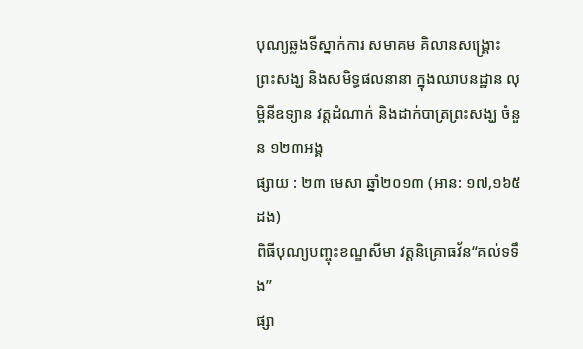បុណ្យឆ្លងទីស្នាក់ការ សមាគម គិលានសង្រ្គោះ ព្រះសង្ឃ និងសមិទ្ធផលនានា ក្នុងឈាបនដ្ឋាន លុម្ពិនីឧទ្យាន វត្តដំណាក់ និងដាក់បាត្រព្រះសង្ឃ ចំនួន ១២៣អង្គ
ផ្សាយ : ២៣ មេសា ឆ្នាំ២០១៣ (អាន: ១៧,១៦៥ ដង)
ពិធីបុណ្យបញ្ចុះខណ្ឌសីមា វត្តនិគ្រោធវ័ន“គល់ទទឹង”
ផ្សា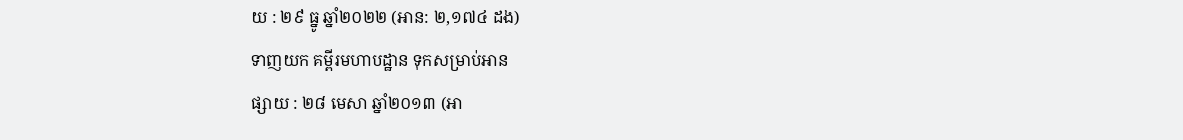យ : ២៩ ធ្នូ ឆ្នាំ២០២២ (អាន: ២,១៧៤ ដង)
ទាញយក គម្ពីរមហាបដ្ឋាន ទុកសម្រាប់អាន
ផ្សាយ : ២៨ មេសា ឆ្នាំ២០១៣ (អា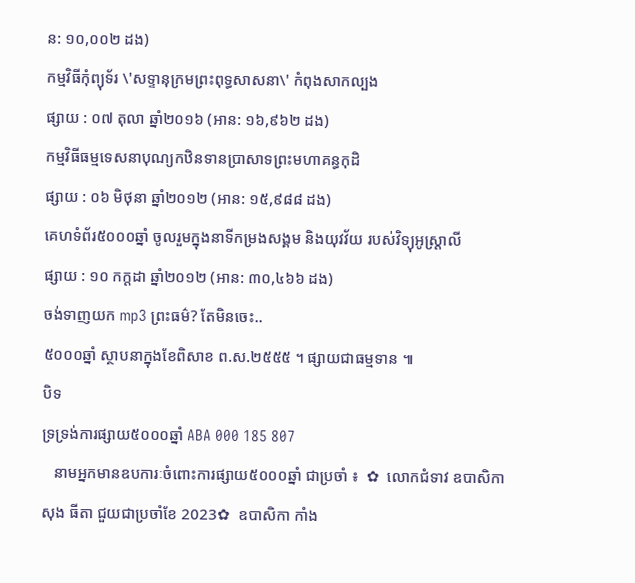ន: ១០,០០២ ដង)
កម្មវិធីកុំព្យុទ័រ \'សទ្ទានុក្រមព្រះពុទ្ធសាសនា\' កំពុងសាកល្បង
ផ្សាយ : ០៧ តុលា ឆ្នាំ២០១៦ (អាន: ១៦,៩៦២ ដង)
កម្មវិធីធម្មទេសនាបុណ្យកឋិនទានប្រាសាទព្រះមហាគន្ធកុដិ
ផ្សាយ : ០៦ មិថុនា ឆ្នាំ២០១២ (អាន: ១៥,៩៨៨ ដង)
គេហទំព័រ៥០០០ឆ្នាំ ចូលរួមក្នុងនាទីកម្រងសង្គម និងយុវវ័យ របស់វិទ្យុអូស្ត្រាលី
ផ្សាយ : ១០ កក្តដា ឆ្នាំ២០១២ (អាន: ៣០,៤៦៦ ដង)
ចង់ទាញយក mp3 ព្រះធម៌? តែមិនចេះ..
៥០០០ឆ្នាំ ស្ថាបនាក្នុងខែពិសាខ ព.ស.២៥៥៥ ។ ផ្សាយជាធម្មទាន ៕
បិទ
ទ្រទ្រង់ការផ្សាយ៥០០០ឆ្នាំ ABA 000 185 807
   នាមអ្នកមានឧបការៈចំពោះការផ្សាយ៥០០០ឆ្នាំ ជាប្រចាំ ៖  ✿  លោកជំទាវ ឧបាសិកា សុង ធីតា ជួយជាប្រចាំខែ 2023✿  ឧបាសិកា កាំង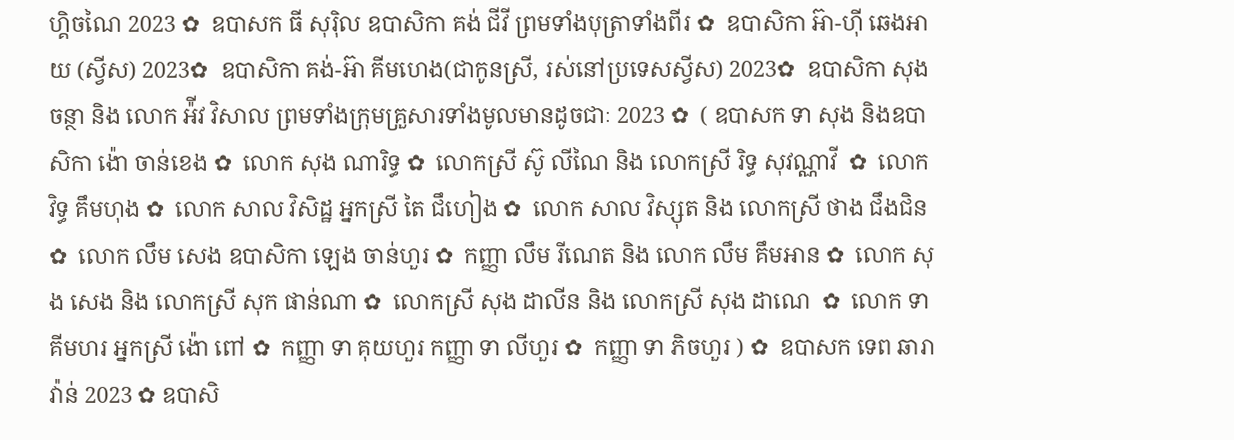ហ្គិចណៃ 2023 ✿  ឧបាសក ធី សុរ៉ិល ឧបាសិកា គង់ ជីវី ព្រមទាំងបុត្រាទាំងពីរ ✿  ឧបាសិកា អ៊ា-ហុី ឆេងអាយ (ស្វីស) 2023✿  ឧបាសិកា គង់-អ៊ា គីមហេង(ជាកូនស្រី, រស់នៅប្រទេសស្វីស) 2023✿  ឧបាសិកា សុង ចន្ថា និង លោក អ៉ីវ វិសាល ព្រមទាំងក្រុមគ្រួសារទាំងមូលមានដូចជាៈ 2023 ✿  ( ឧបាសក ទា សុង និងឧបាសិកា ង៉ោ ចាន់ខេង ✿  លោក សុង ណារិទ្ធ ✿  លោកស្រី ស៊ូ លីណៃ និង លោកស្រី រិទ្ធ សុវណ្ណាវី  ✿  លោក វិទ្ធ គឹមហុង ✿  លោក សាល វិសិដ្ឋ អ្នកស្រី តៃ ជឹហៀង ✿  លោក សាល វិស្សុត និង លោកស្រី ថាង ជឹងជិន ✿  លោក លឹម សេង ឧបាសិកា ឡេង ចាន់ហួរ ✿  កញ្ញា លឹម រីណេត និង លោក លឹម គឹមអាន ✿  លោក សុង សេង និង លោកស្រី សុក ផាន់ណា ✿  លោកស្រី សុង ដាលីន និង លោកស្រី សុង ដាណេ  ✿  លោក ទា គីមហរ អ្នកស្រី ង៉ោ ពៅ ✿  កញ្ញា ទា គុយហួរ កញ្ញា ទា លីហួរ ✿  កញ្ញា ទា ភិចហួរ ) ✿  ឧបាសក ទេព ឆារាវ៉ាន់ 2023 ✿ ឧបាសិ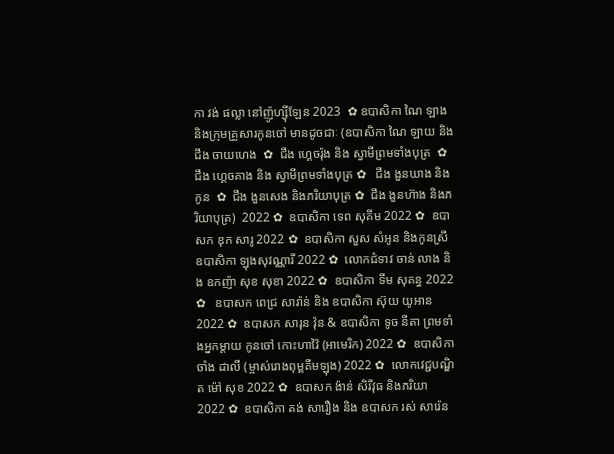កា វង់ ផល្លា នៅញ៉ូហ្ស៊ីឡែន 2023  ✿ ឧបាសិកា ណៃ ឡាង និងក្រុមគ្រួសារកូនចៅ មានដូចជាៈ (ឧបាសិកា ណៃ ឡាយ និង ជឹង ចាយហេង  ✿  ជឹង ហ្គេចរ៉ុង និង ស្វាមីព្រមទាំងបុត្រ  ✿ ជឹង ហ្គេចគាង និង ស្វាមីព្រមទាំងបុត្រ ✿   ជឹង ងួនឃាង និងកូន  ✿  ជឹង ងួនសេង និងភរិយាបុត្រ ✿  ជឹង ងួនហ៊ាង និងភរិយាបុត្រ)  2022 ✿  ឧបាសិកា ទេព សុគីម 2022 ✿  ឧបាសក ឌុក សារូ 2022 ✿  ឧបាសិកា សួស សំអូន និងកូនស្រី ឧបាសិកា ឡុងសុវណ្ណារី 2022 ✿  លោកជំទាវ ចាន់ លាង និង ឧកញ៉ា សុខ សុខា 2022 ✿  ឧបាសិកា ទីម សុគន្ធ 2022 ✿   ឧបាសក ពេជ្រ សារ៉ាន់ និង ឧបាសិកា ស៊ុយ យូអាន 2022 ✿  ឧបាសក សារុន វ៉ុន & ឧបាសិកា ទូច នីតា ព្រមទាំងអ្នកម្តាយ កូនចៅ កោះហាវ៉ៃ (អាមេរិក) 2022 ✿  ឧបាសិកា ចាំង ដាលី (ម្ចាស់រោងពុម្ពគីមឡុង) 2022 ✿  លោកវេជ្ជបណ្ឌិត ម៉ៅ សុខ 2022 ✿  ឧបាសក ង៉ាន់ សិរីវុធ និងភរិយា 2022 ✿  ឧបាសិកា គង់ សារឿង និង ឧបាសក រស់ សារ៉េន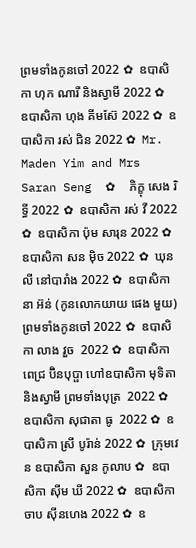ព្រមទាំងកូនចៅ 2022 ✿  ឧបាសិកា ហុក ណារី និងស្វាមី 2022 ✿  ឧបាសិកា ហុង គីមស៊ែ 2022 ✿  ឧបាសិកា រស់ ជិន 2022 ✿  Mr. Maden Yim and Mrs Saran Seng  ✿  ភិក្ខុ សេង រិទ្ធី 2022 ✿  ឧបាសិកា រស់ វី 2022 ✿  ឧបាសិកា ប៉ុម សារុន 2022 ✿  ឧបាសិកា សន ម៉ិច 2022 ✿  ឃុន លី នៅបារាំង 2022 ✿  ឧបាសិកា នា អ៊ន់ (កូនលោកយាយ ផេង មួយ) ព្រមទាំងកូនចៅ 2022 ✿  ឧបាសិកា លាង វួច  2022 ✿  ឧបាសិកា ពេជ្រ ប៊ិនបុប្ផា ហៅឧបាសិកា មុទិតា និងស្វាមី ព្រមទាំងបុត្រ  2022 ✿  ឧបាសិកា សុជាតា ធូ  2022 ✿  ឧបាសិកា ស្រី បូរ៉ាន់ 2022 ✿  ក្រុមវេន ឧបាសិកា សួន កូលាប ✿  ឧបាសិកា ស៊ីម ឃី 2022 ✿  ឧបាសិកា ចាប ស៊ីនហេង 2022 ✿  ឧ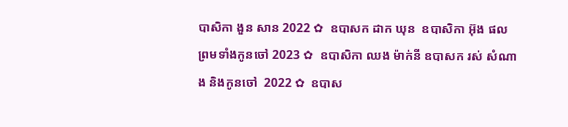បាសិកា ងួន សាន 2022 ✿  ឧបាសក ដាក ឃុន  ឧបាសិកា អ៊ុង ផល ព្រមទាំងកូនចៅ 2023 ✿  ឧបាសិកា ឈង ម៉ាក់នី ឧបាសក រស់ សំណាង និងកូនចៅ  2022 ✿  ឧបាស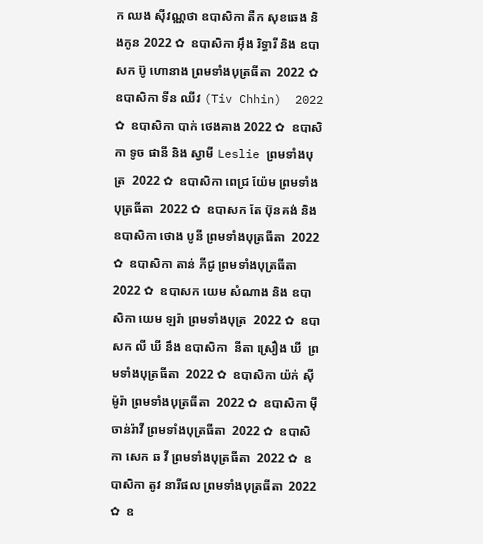ក ឈង សុីវណ្ណថា ឧបាសិកា តឺក សុខឆេង និងកូន 2022 ✿  ឧបាសិកា អុឹង រិទ្ធារី និង ឧបាសក ប៊ូ ហោនាង ព្រមទាំងបុត្រធីតា  2022 ✿  ឧបាសិកា ទីន ឈីវ (Tiv Chhin)  2022 ✿  ឧបាសិកា បាក់ ថេងគាង 2022 ✿  ឧបាសិកា ទូច ផានី និង ស្វាមី Leslie ព្រមទាំងបុត្រ  2022 ✿  ឧបាសិកា ពេជ្រ យ៉ែម ព្រមទាំងបុត្រធីតា  2022 ✿  ឧបាសក តែ ប៊ុនគង់ និង ឧបាសិកា ថោង បូនី ព្រមទាំងបុត្រធីតា  2022 ✿  ឧបាសិកា តាន់ ភីជូ ព្រមទាំងបុត្រធីតា  2022 ✿  ឧបាសក យេម សំណាង និង ឧបាសិកា យេម ឡរ៉ា ព្រមទាំងបុត្រ  2022 ✿  ឧបាសក លី ឃី នឹង ឧបាសិកា  នីតា ស្រឿង ឃី  ព្រមទាំងបុត្រធីតា  2022 ✿  ឧបាសិកា យ៉ក់ សុីម៉ូរ៉ា ព្រមទាំងបុត្រធីតា  2022 ✿  ឧបាសិកា មុី ចាន់រ៉ាវី ព្រមទាំងបុត្រធីតា  2022 ✿  ឧបាសិកា សេក ឆ វី ព្រមទាំងបុត្រធីតា  2022 ✿  ឧបាសិកា តូវ នារីផល ព្រមទាំងបុត្រធីតា  2022 ✿  ឧ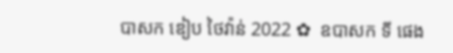បាសក ឌៀប ថៃវ៉ាន់ 2022 ✿  ឧបាសក ទី ផេង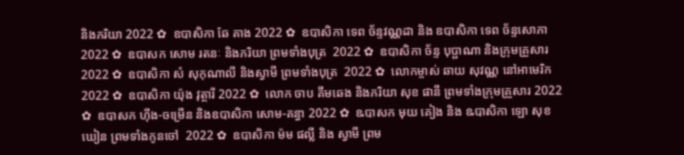និងភរិយា 2022 ✿  ឧបាសិកា ឆែ គាង 2022 ✿  ឧបាសិកា ទេព ច័ន្ទវណ្ណដា និង ឧបាសិកា ទេព ច័ន្ទសោភា  2022 ✿  ឧបាសក សោម រតនៈ និងភរិយា ព្រមទាំងបុត្រ  2022 ✿  ឧបាសិកា ច័ន្ទ បុប្ផាណា និងក្រុមគ្រួសារ 2022 ✿  ឧបាសិកា សំ សុកុណាលី និងស្វាមី ព្រមទាំងបុត្រ  2022 ✿  លោកម្ចាស់ ឆាយ សុវណ្ណ នៅអាមេរិក 2022 ✿  ឧបាសិកា យ៉ុង វុត្ថារី 2022 ✿  លោក ចាប គឹមឆេង និងភរិយា សុខ ផានី ព្រមទាំងក្រុមគ្រួសារ 2022 ✿  ឧបាសក ហ៊ីង-ចម្រើន និងឧបាសិកា សោម-គន្ធា 2022 ✿  ឩបាសក មុយ គៀង និង ឩបាសិកា ឡោ សុខឃៀន ព្រមទាំងកូនចៅ  2022 ✿  ឧបាសិកា ម៉ម ផល្លី និង ស្វាមី ព្រម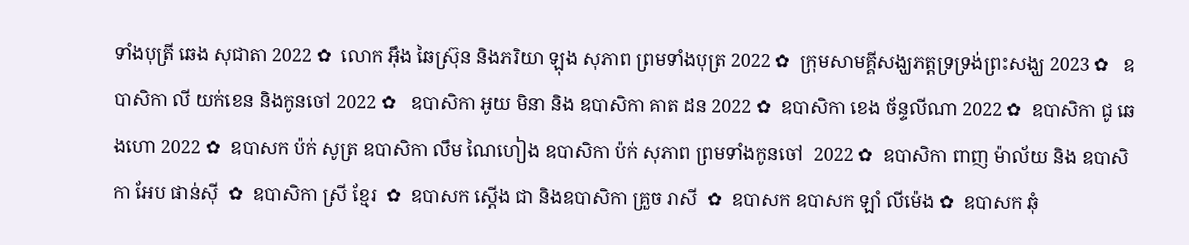ទាំងបុត្រី ឆេង សុជាតា 2022 ✿  លោក អ៊ឹង ឆៃស្រ៊ុន និងភរិយា ឡុង សុភាព ព្រមទាំងបុត្រ 2022 ✿  ក្រុមសាមគ្គីសង្ឃភត្តទ្រទ្រង់ព្រះសង្ឃ 2023 ✿   ឧបាសិកា លី យក់ខេន និងកូនចៅ 2022 ✿   ឧបាសិកា អូយ មិនា និង ឧបាសិកា គាត ដន 2022 ✿  ឧបាសិកា ខេង ច័ន្ទលីណា 2022 ✿  ឧបាសិកា ជូ ឆេងហោ 2022 ✿  ឧបាសក ប៉ក់ សូត្រ ឧបាសិកា លឹម ណៃហៀង ឧបាសិកា ប៉ក់ សុភាព ព្រមទាំងកូនចៅ  2022 ✿  ឧបាសិកា ពាញ ម៉ាល័យ និង ឧបាសិកា អែប ផាន់ស៊ី  ✿  ឧបាសិកា ស្រី ខ្មែរ  ✿  ឧបាសក ស្តើង ជា និងឧបាសិកា គ្រួច រាសី  ✿  ឧបាសក ឧបាសក ឡាំ លីម៉េង ✿  ឧបាសក ឆុំ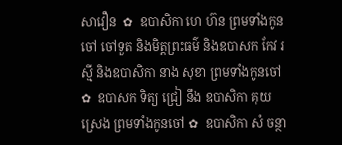សាវឿន  ✿  ឧបាសិកា ហេ ហ៊ន ព្រមទាំងកូនចៅ ចៅទួត និងមិត្តព្រះធម៌ និងឧបាសក កែវ រស្មី និងឧបាសិកា នាង សុខា ព្រមទាំងកូនចៅ ✿  ឧបាសក ទិត្យ ជ្រៀ នឹង ឧបាសិកា គុយ ស្រេង ព្រមទាំងកូនចៅ ✿  ឧបាសិកា សំ ចន្ថា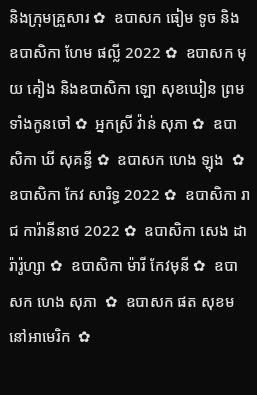និងក្រុមគ្រួសារ ✿  ឧបាសក ធៀម ទូច និង ឧបាសិកា ហែម ផល្លី 2022 ✿  ឧបាសក មុយ គៀង និងឧបាសិកា ឡោ សុខឃៀន ព្រមទាំងកូនចៅ ✿  អ្នកស្រី វ៉ាន់ សុភា ✿  ឧបាសិកា ឃី សុគន្ធី ✿  ឧបាសក ហេង ឡុង  ✿  ឧបាសិកា កែវ សារិទ្ធ 2022 ✿  ឧបាសិកា រាជ ការ៉ានីនាថ 2022 ✿  ឧបាសិកា សេង ដារ៉ារ៉ូហ្សា ✿  ឧបាសិកា ម៉ារី កែវមុនី ✿  ឧបាសក ហេង សុភា  ✿  ឧបាសក ផត សុខម នៅអាមេរិក  ✿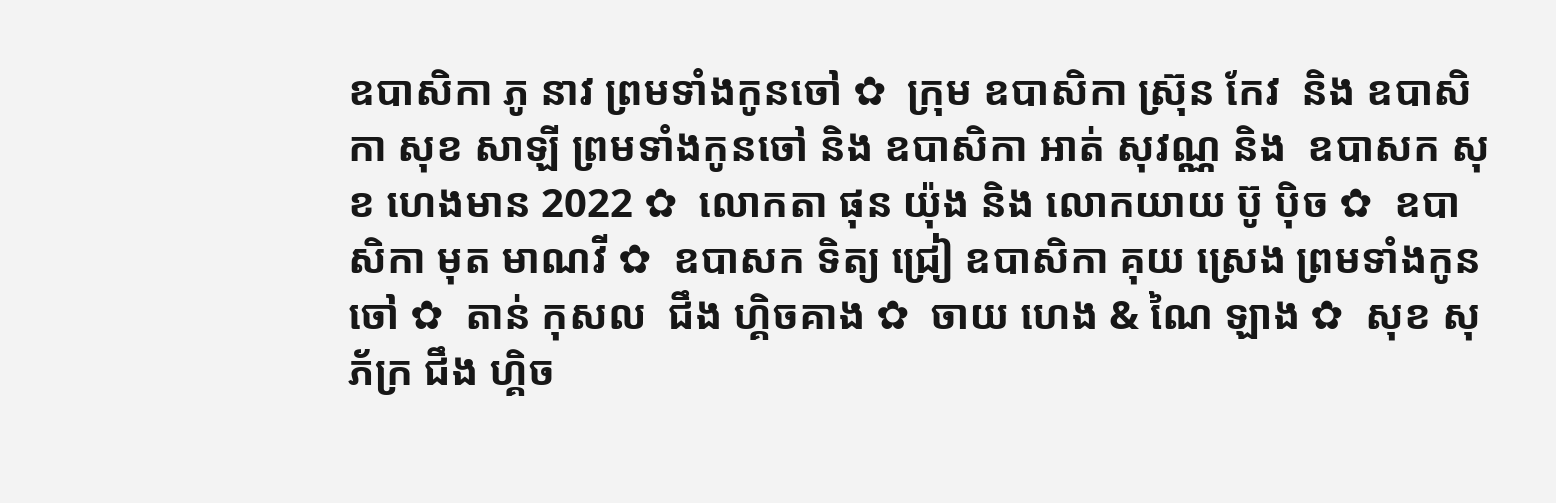ឧបាសិកា ភូ នាវ ព្រមទាំងកូនចៅ ✿  ក្រុម ឧបាសិកា ស្រ៊ុន កែវ  និង ឧបាសិកា សុខ សាឡី ព្រមទាំងកូនចៅ និង ឧបាសិកា អាត់ សុវណ្ណ និង  ឧបាសក សុខ ហេងមាន 2022 ✿  លោកតា ផុន យ៉ុង និង លោកយាយ ប៊ូ ប៉ិច ✿  ឧបាសិកា មុត មាណវី ✿  ឧបាសក ទិត្យ ជ្រៀ ឧបាសិកា គុយ ស្រេង ព្រមទាំងកូនចៅ ✿  តាន់ កុសល  ជឹង ហ្គិចគាង ✿  ចាយ ហេង & ណៃ ឡាង ✿  សុខ សុភ័ក្រ ជឹង ហ្គិច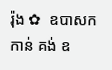រ៉ុង ✿  ឧបាសក កាន់ គង់ ឧ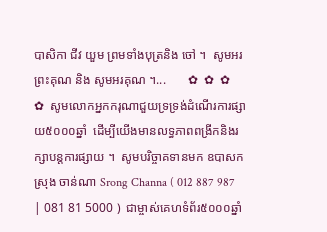បាសិកា ជីវ យួម ព្រមទាំងបុត្រនិង ចៅ ។  សូមអរព្រះគុណ និង សូមអរគុណ ។...       ✿  ✿  ✿    ✿  សូមលោកអ្នកករុណាជួយទ្រទ្រង់ដំណើរការផ្សាយ៥០០០ឆ្នាំ  ដើម្បីយើងមានលទ្ធភាពពង្រីកនិងរក្សាបន្តការផ្សាយ ។  សូមបរិច្ចាគទានមក ឧបាសក ស្រុង ចាន់ណា Srong Channa ( 012 887 987 | 081 81 5000 )  ជាម្ចាស់គេហទំព័រ៥០០០ឆ្នាំ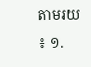តាមរយ ៖ ១.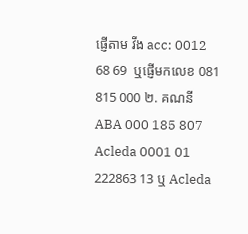ផ្ញើតាម វីង acc: 0012 68 69  ឬផ្ញើមកលេខ 081 815 000 ២. គណនី ABA 000 185 807 Acleda 0001 01 222863 13 ឬ Acleda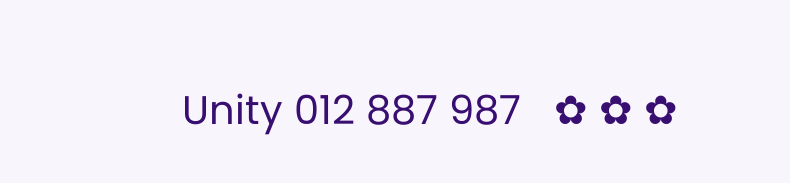Unity 012 887 987   ✿ ✿ ✿